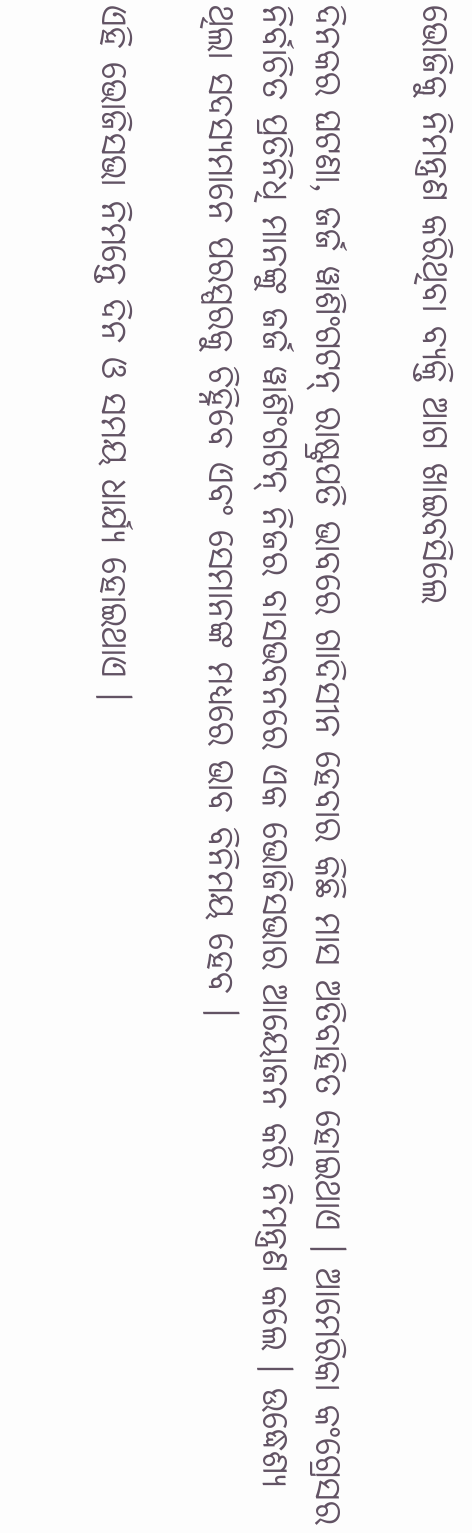ଭୋଜିକୁ ନିମନ୍ତ୍ରଣ କରିଥିବା ବ୍ୟକ୍ତି ଆଗ ଖାଇବସିଲେ

ଦିନକର ଘଟଣା, ଜର୍ଜ ୱାଶିଂଗଟନ୍ ରାଷ୍ଟ୍ରପତି ଭାବରେ ଗାଦିସୀନ ହେବାର କିଛି ମାସ ଅତିବାହିତ ହୋଇଥାଏ । ଆମେରିକା କଂଗ୍ରେସର ନିର୍ବାଚିତ ପ୍ରତିନିଧି ମାନଙ୍କୁ ଜର୍ଜ ୱାଶିଂଗଟନ୍ ନିଜର ବାସଭବନରେ ଏକ ଭୋଜିସଭାର ଆୟୋଜନ କରି ନିମନ୍ତ୍ରଣ କଲେ । ଉଦ୍ଧେଶ୍ୟ ଥିଲା ସଦସ୍ୟମାନେ ପରସ୍ପରକୁ ଚିହ୍ନିବେ ଏବଂ ସେମାନଙ୍କ ମଧ୍ୟରେ ଭାବ ବିନିମୟ ହେବ ।

ଏହି ଭୋଜିସଭା ନିମନ୍ତେ ଦିନ ଓ ସମୟ ଧାର୍ଯ୍ୟ ହୋଇଥାଏ ।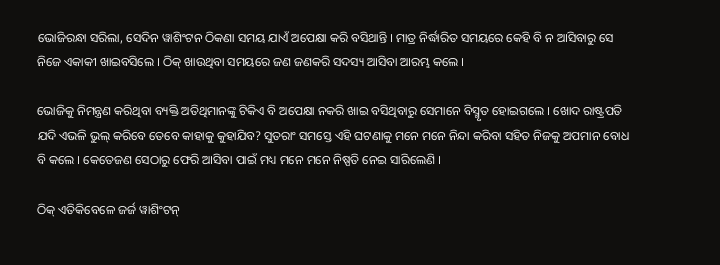ଭୋଜିରନ୍ଧା ସରିଲା, ସେଦିନ ୱାଶିଂଟନ ଠିକଣା ସମୟ ଯାଏଁ ଅପେକ୍ଷା କରି ବସିଥାନ୍ତି । ମାତ୍ର ନିର୍ଦ୍ଧାରିତ ସମୟରେ କେହି ବି ନ ଆସିବାରୁ ସେ ନିଜେ ଏକାକୀ ଖାଇବସିଲେ । ଠିକ୍ ଖାଉଥିବା ସମୟରେ ଜଣ ଜଣକରି ସଦସ୍ୟ ଆସିବା ଆରମ୍ଭ କଲେ ।

ଭୋଜିକୁ ନିମନ୍ତ୍ରଣ କରିଥିବା ବ୍ୟକ୍ତି ଅତିଥିମାନଙ୍କୁ ଟିକିଏ ବି ଅପେକ୍ଷା ନକରି ଖାଇ ବସିଥିବାରୁ ସେମାନେ ବିସ୍ମୃତ ହୋଇଗଲେ । ଖୋଦ ରାଷ୍ଟ୍ରପତି ଯଦି ଏଭଳି ଭୁଲ୍ କରିବେ ତେବେ କାହାକୁ କୁହାଯିବ? ସୁତରାଂ ସମସ୍ତେ ଏହି ଘଟଣାକୁ ମନେ ମନେ ନିନ୍ଦା କରିବା ସହିତ ନିଜକୁ ଅପମାନ ବୋଧ ବି କଲେ । କେତେଜଣ ସେଠାରୁ ଫେରି ଆସିବା ପାଇଁ ମଧ୍ୟ ମନେ ମନେ ନିଷ୍ପତି ନେଇ ସାରିଲେଣି ।

ଠିକ୍ ଏତିକିବେଳେ ଜର୍ଜ ୱାଶିଂଟନ୍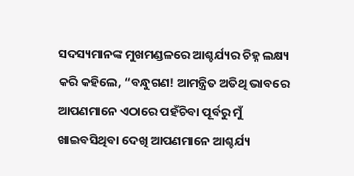ସଦସ୍ୟମାନଙ୍କ ମୁଖମଣ୍ଡଳରେ ଆଶ୍ଚର୍ଯ୍ୟର ଚିହ୍ନ ଲକ୍ଷ୍ୟ କରି କହିଲେ, “ବନ୍ଧୁଗଣ! ଆମନ୍ତ୍ରିତ ଅତିଥି ଭାବରେ ଆପଣମାନେ ଏଠାରେ ପହଁଚିବା ପୂର୍ବରୁ ମୁଁ ଖାଇବସିଥିବା ଦେଖି ଆପଣମାନେ ଆଶ୍ଚର୍ଯ୍ୟ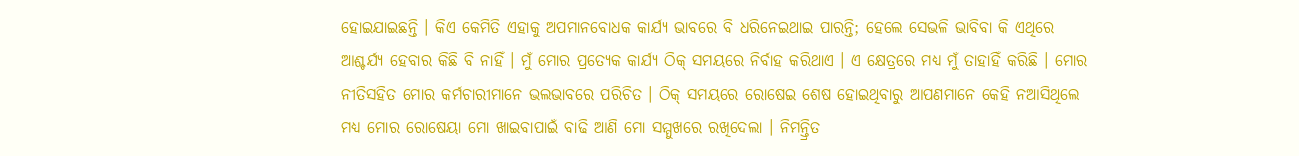ହୋଇଯାଇଛନ୍ତି । କିଏ କେମିତି ଏହାକୁ ଅପମାନବୋଧକ କାର୍ଯ୍ୟ ଭାବରେ ବି ଧରିନେଇଥାଇ ପାରନ୍ତି; ହେଲେ ସେଭଳି ଭାବିବା କି ଏଥିରେ ଆଶ୍ଚର୍ଯ୍ୟ ହେବାର କିଛି ବି ନାହିଁ । ମୁଁ ମୋର ପ୍ରତ୍ୟେକ କାର୍ଯ୍ୟ ଠିକ୍ ସମୟରେ ନିର୍ବାହ କରିଥାଏ । ଏ କ୍ଷେତ୍ରରେ ମଧ୍ୟ ମୁଁ ତାହାହିଁ କରିଛି । ମୋର ନୀତିସହିତ ମୋର କର୍ମଚାରୀମାନେ ଭଲଭାବରେ ପରିଚିତ । ଠିକ୍ ସମୟରେ ରୋଷେଇ ଶେଷ ହୋଇଥିବାରୁ ଆପଣମାନେ କେହି ନଆସିଥିଲେ ମଧ୍ୟ ମୋର ରୋଷେୟା ମୋ ଖାଇବାପାଇଁ ବାଢି ଆଣି ମୋ ସମ୍ମୁଖରେ ରଖିଦେଲା । ନିମନ୍ତ୍ରିତ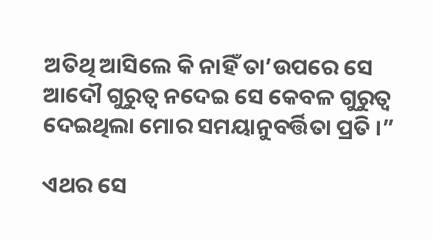ଅତିଥି ଆସିଲେ କି ନାହିଁ ତା’ଉପରେ ସେ ଆଦୌ ଗୁରୁତ୍ୱ ନଦେଇ ସେ କେବଳ ଗୁରୁତ୍ୱ ଦେଇଥିଲା ମୋର ସମୟାନୁବର୍ତ୍ତିତା ପ୍ରତି ।”

ଏଥର ସେ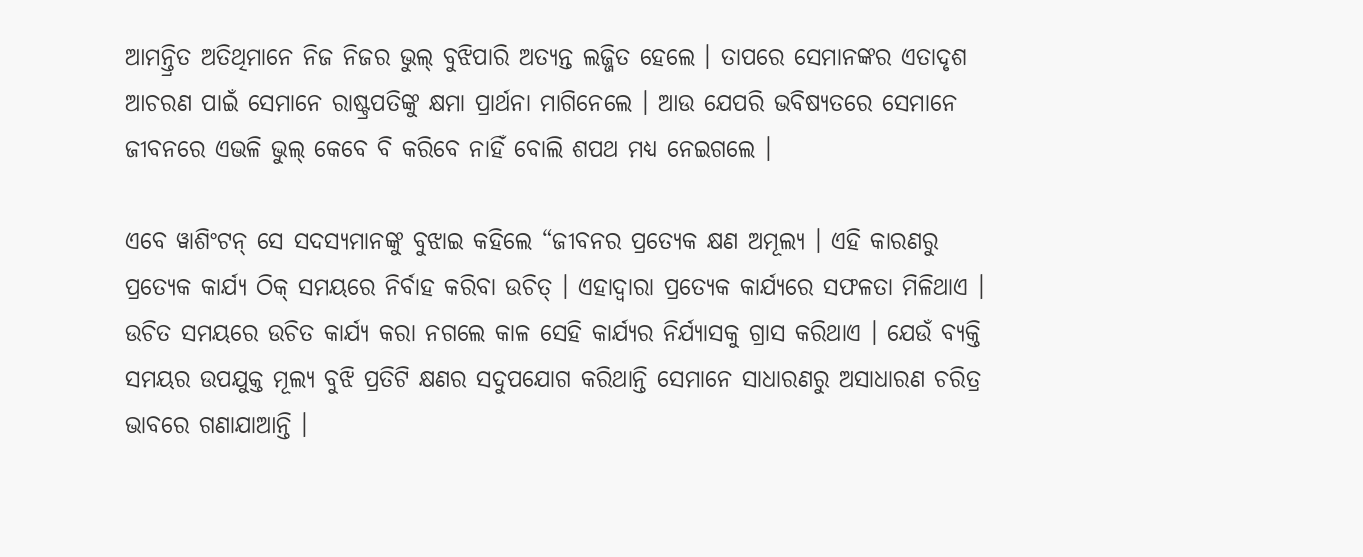ଆମନ୍ତ୍ରିତ ଅତିଥିମାନେ ନିଜ ନିଜର ଭୁଲ୍ ବୁଝିପାରି ଅତ୍ୟନ୍ତ ଲଜ୍ଜିତ ହେଲେ । ତାପରେ ସେମାନଙ୍କର ଏତାଦୃଶ ଆଚରଣ ପାଇଁ ସେମାନେ ରାଷ୍ଟ୍ରପତିଙ୍କୁ କ୍ଷମା ପ୍ରାର୍ଥନା ମାଗିନେଲେ । ଆଉ ଯେପରି ଭବିଷ୍ୟତରେ ସେମାନେ ଜୀବନରେ ଏଭଳି ଭୁଲ୍ କେବେ ବି କରିବେ ନାହିଁ ବୋଲି ଶପଥ ମଧ୍ୟ ନେଇଗଲେ ।

ଏବେ ୱାଶିଂଟନ୍ ସେ ସଦସ୍ୟମାନଙ୍କୁ ବୁଝାଇ କହିଲେ “ଜୀବନର ପ୍ରତ୍ୟେକ କ୍ଷଣ ଅମୂଲ୍ୟ । ଏହି କାରଣରୁ ପ୍ରତ୍ୟେକ କାର୍ଯ୍ୟ ଠିକ୍ ସମୟରେ ନିର୍ବାହ କରିବା ଉଚିତ୍ । ଏହାଦ୍ୱାରା ପ୍ରତ୍ୟେକ କାର୍ଯ୍ୟରେ ସଫଳତା ମିଳିଥାଏ । ଉଚିତ ସମୟରେ ଉଚିତ କାର୍ଯ୍ୟ କରା ନଗଲେ କାଳ ସେହି କାର୍ଯ୍ୟର ନିର୍ଯ୍ୟାସକୁ ଗ୍ରାସ କରିଥାଏ । ଯେଉଁ ବ୍ୟକ୍ତି ସମୟର ଉପଯୁକ୍ତ ମୂଲ୍ୟ ବୁଝି ପ୍ରତିଟି କ୍ଷଣର ସଦୁପଯୋଗ କରିଥାନ୍ତି ସେମାନେ ସାଧାରଣରୁ ଅସାଧାରଣ ଚରିତ୍ର ଭାବରେ ଗଣାଯାଆନ୍ତି ।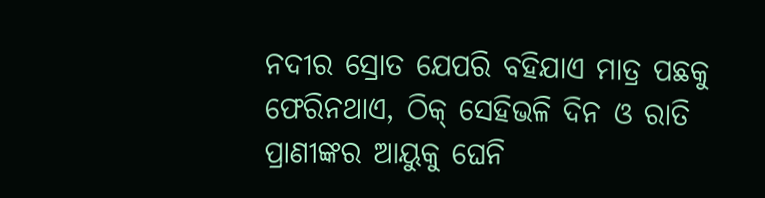ନଦୀର ସ୍ରୋତ ଯେପରି ବହିଯାଏ ମାତ୍ର ପଛକୁ ଫେରିନଥାଏ, ଠିକ୍ ସେହିଭଳି ଦିନ ଓ ରାତି ପ୍ରାଣୀଙ୍କର ଆୟୁକୁ ଘେନି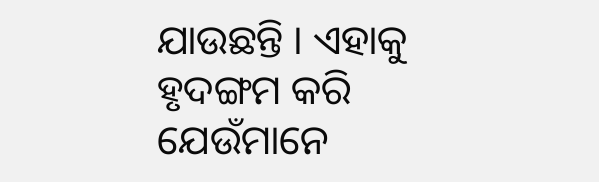ଯାଉଛନ୍ତି । ଏହାକୁ ହୃଦଙ୍ଗମ କରି ଯେଉଁମାନେ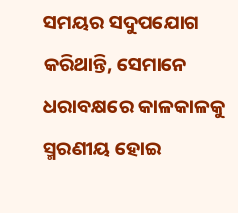ସମୟର ସଦୁପଯୋଗ କରିଥାନ୍ତି, ସେମାନେ ଧରାବକ୍ଷରେ କାଳକାଳକୁ ସ୍ମରଣୀୟ ହୋଇ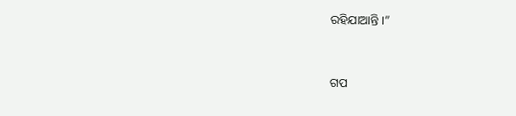ରହିଯାଆନ୍ତି ।”


ଗପ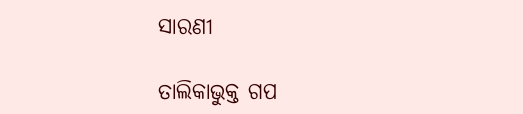ସାରଣୀ

ତାଲିକାଭୁକ୍ତ ଗପ